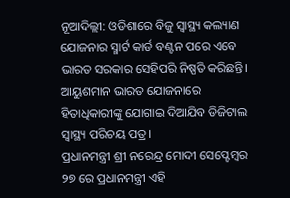ନୂଆଦିଲ୍ଲୀ: ଓଡିଶାରେ ବିଜୁ ସ୍ବାସ୍ଥ୍ୟ କଲ୍ୟାଣ ଯୋଜନାର ସ୍ମାର୍ଟ କାର୍ଡ ବଣ୍ଟନ ପରେ ଏବେ ଭାରତ ସରକାର ସେହିପରି ନିଷ୍ପତି କରିଛନ୍ତି। ଆୟୁଶମାନ ଭାରତ ଯୋଜନାରେ ହିତାଧିକାରୀଙ୍କୁ ଯୋଗାଇ ଦିଆଯିବ ଡିଜିଟାଲ ସ୍ବାସ୍ଥ୍ୟ ପରିଚୟ ପତ୍ର।
ପ୍ରଧାନମନ୍ତ୍ରୀ ଶ୍ରୀ ନରେନ୍ଦ୍ର ମୋଦୀ ସେପ୍ଟେମ୍ବର ୨୭ ରେ ପ୍ରଧାନମନ୍ତ୍ରୀ ଏହି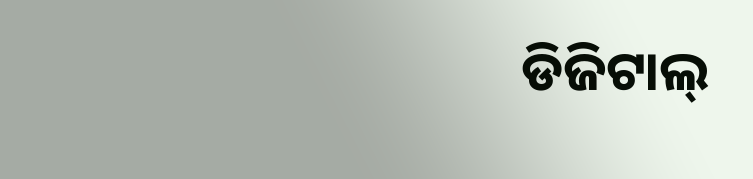ଡିଜିଟାଲ୍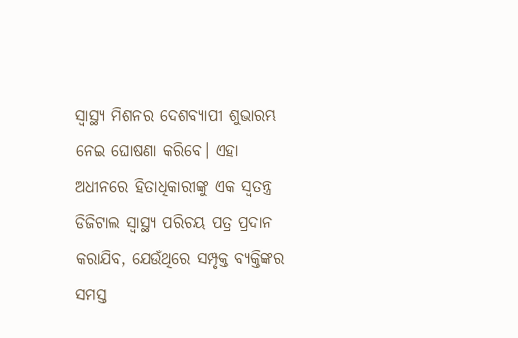ସ୍ୱାସ୍ଥ୍ୟ ମିଶନର ଦେଶବ୍ୟାପୀ ଶୁଭାରମ୍ଭ ନେଇ ଘୋଷଣା କରିବେ। ଏହା ଅଧୀନରେ ହିତାଧିକାରୀଙ୍କୁ ଏକ ସ୍ୱତନ୍ତ୍ର ଡିଜିଟାଲ ସ୍ୱାସ୍ଥ୍ୟ ପରିଚୟ ପତ୍ର ପ୍ରଦାନ କରାଯିବ, ଯେଉଁଥିରେ ସମ୍ପୃକ୍ତ ବ୍ୟକ୍ତିଙ୍କର ସମସ୍ତ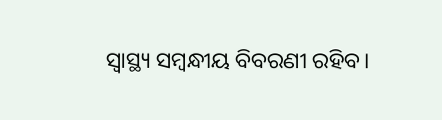ସ୍ୱାସ୍ଥ୍ୟ ସମ୍ବନ୍ଧୀୟ ବିବରଣୀ ରହିବ।